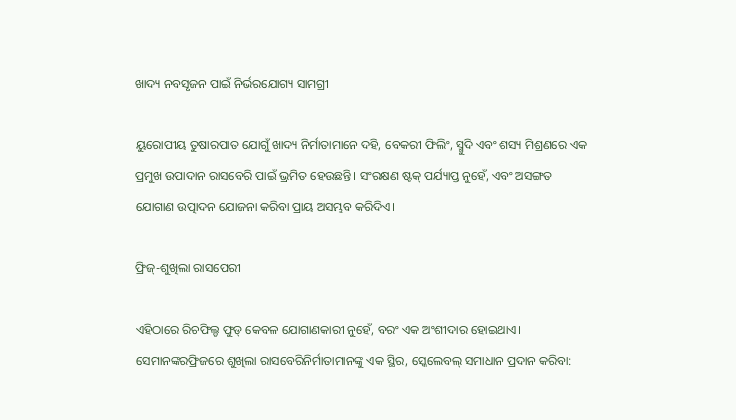ଖାଦ୍ୟ ନବସୃଜନ ପାଇଁ ନିର୍ଭରଯୋଗ୍ୟ ସାମଗ୍ରୀ

ୟୁରୋପୀୟ ତୁଷାରପାତ ଯୋଗୁଁ ଖାଦ୍ୟ ନିର୍ମାତାମାନେ ଦହି, ବେକରୀ ଫିଲିଂ, ସ୍ମୁଦି ଏବଂ ଶସ୍ୟ ମିଶ୍ରଣରେ ଏକ ପ୍ରମୁଖ ଉପାଦାନ ରାସବେରି ପାଇଁ ଭ୍ରମିତ ହେଉଛନ୍ତି। ସଂରକ୍ଷଣ ଷ୍ଟକ୍ ପର୍ଯ୍ୟାପ୍ତ ନୁହେଁ, ଏବଂ ଅସଙ୍ଗତ ଯୋଗାଣ ଉତ୍ପାଦନ ଯୋଜନା କରିବା ପ୍ରାୟ ଅସମ୍ଭବ କରିଦିଏ।

ଫ୍ରିଜ୍-ଶୁଖିଲା ରାସପେରୀ

ଏହିଠାରେ ରିଚଫିଲ୍ଡ ଫୁଡ୍ କେବଳ ଯୋଗାଣକାରୀ ନୁହେଁ, ବରଂ ଏକ ଅଂଶୀଦାର ହୋଇଥାଏ। ସେମାନଙ୍କରଫ୍ରିଜରେ ଶୁଖିଲା ରାସବେରିନିର୍ମାତାମାନଙ୍କୁ ଏକ ସ୍ଥିର, ସ୍କେଲେବଲ୍ ସମାଧାନ ପ୍ରଦାନ କରିବା: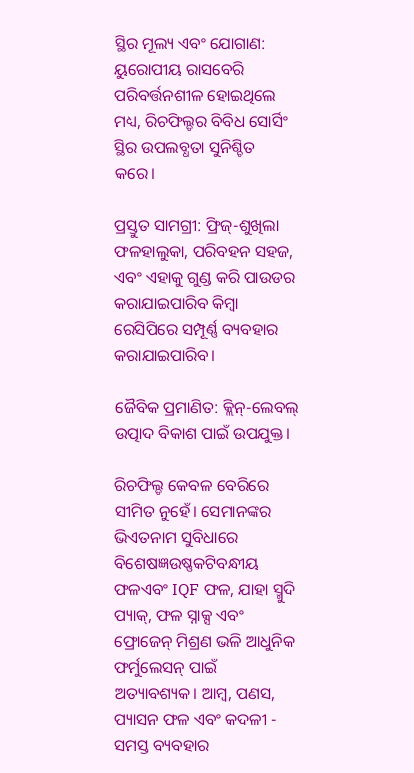ସ୍ଥିର ମୂଲ୍ୟ ଏବଂ ଯୋଗାଣ: ୟୁରୋପୀୟ ରାସବେରି ପରିବର୍ତ୍ତନଶୀଳ ହୋଇଥିଲେ ମଧ୍ୟ, ରିଚଫିଲ୍ଡର ବିବିଧ ସୋର୍ସିଂ ସ୍ଥିର ଉପଲବ୍ଧତା ସୁନିଶ୍ଚିତ କରେ।

ପ୍ରସ୍ତୁତ ସାମଗ୍ରୀ: ଫ୍ରିଜ୍-ଶୁଖିଲା ଫଳହାଲୁକା, ପରିବହନ ସହଜ, ଏବଂ ଏହାକୁ ଗୁଣ୍ଡ କରି ପାଉଡର କରାଯାଇପାରିବ କିମ୍ବା ରେସିପିରେ ସମ୍ପୂର୍ଣ୍ଣ ବ୍ୟବହାର କରାଯାଇପାରିବ।

ଜୈବିକ ପ୍ରମାଣିତ: କ୍ଲିନ୍-ଲେବଲ୍ ଉତ୍ପାଦ ବିକାଶ ପାଇଁ ଉପଯୁକ୍ତ।

ରିଚଫିଲ୍ଡ କେବଳ ବେରିରେ ସୀମିତ ନୁହେଁ। ସେମାନଙ୍କର ଭିଏତନାମ ସୁବିଧାରେ ବିଶେଷଜ୍ଞଉଷ୍ଣକଟିବନ୍ଧୀୟ ଫଳଏବଂ IQF ଫଳ, ଯାହା ସ୍ମୁଦି ପ୍ୟାକ୍, ଫଳ ସ୍ନାକ୍ସ ଏବଂ ଫ୍ରୋଜେନ୍ ମିଶ୍ରଣ ଭଳି ଆଧୁନିକ ଫର୍ମୁଲେସନ୍ ପାଇଁ ଅତ୍ୟାବଶ୍ୟକ। ଆମ୍ବ, ପଣସ, ପ୍ୟାସନ ଫଳ ଏବଂ କଦଳୀ - ସମସ୍ତ ବ୍ୟବହାର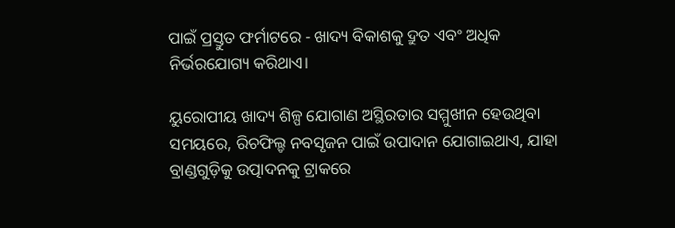ପାଇଁ ପ୍ରସ୍ତୁତ ଫର୍ମାଟରେ - ଖାଦ୍ୟ ବିକାଶକୁ ଦ୍ରୁତ ଏବଂ ଅଧିକ ନିର୍ଭରଯୋଗ୍ୟ କରିଥାଏ।

ୟୁରୋପୀୟ ଖାଦ୍ୟ ଶିଳ୍ପ ଯୋଗାଣ ଅସ୍ଥିରତାର ସମ୍ମୁଖୀନ ହେଉଥିବା ସମୟରେ, ରିଚଫିଲ୍ଡ ନବସୃଜନ ପାଇଁ ଉପାଦାନ ଯୋଗାଇଥାଏ, ଯାହା ବ୍ରାଣ୍ଡଗୁଡ଼ିକୁ ଉତ୍ପାଦନକୁ ଟ୍ରାକରେ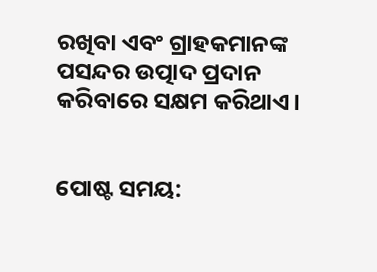ରଖିବା ଏବଂ ଗ୍ରାହକମାନଙ୍କ ପସନ୍ଦର ଉତ୍ପାଦ ପ୍ରଦାନ କରିବାରେ ସକ୍ଷମ କରିଥାଏ।


ପୋଷ୍ଟ ସମୟ: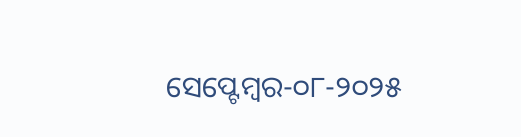ସେପ୍ଟେମ୍ବର-୦୮-୨୦୨୫